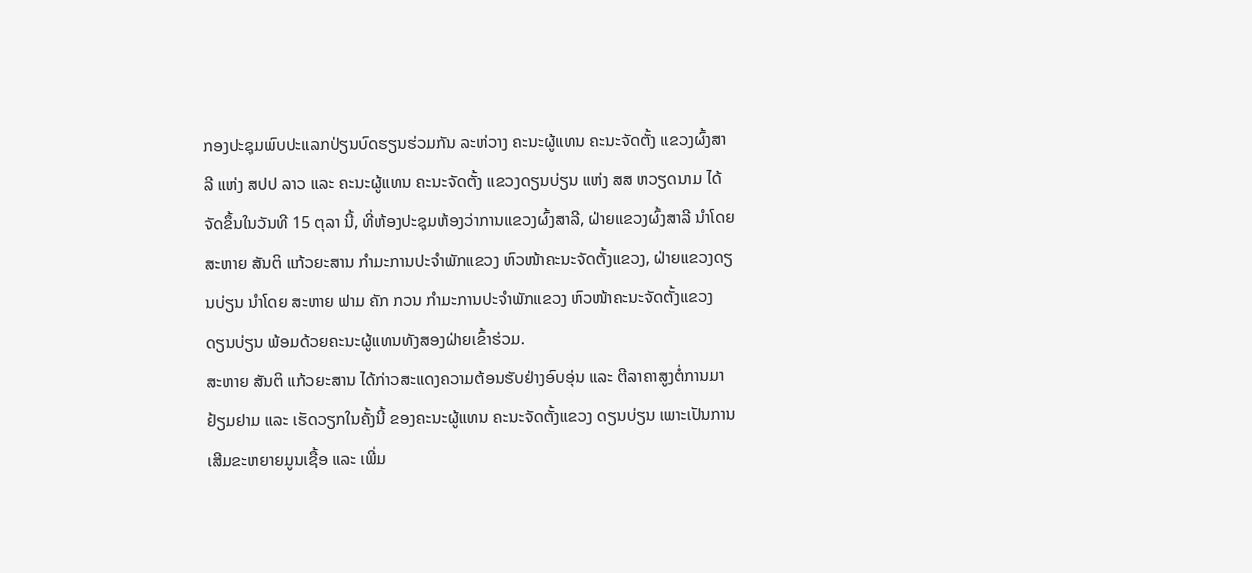ກອງປະຊຸມພົບປະແລກປ່ຽນບົດຮຽນຮ່ວມກັນ ລະຫ່ວາງ ຄະນະຜູ້ແທນ ຄະນະຈັດຕັ້ງ ແຂວງຜົ້ງສາລີ ແຫ່ງ ສປປ ລາວ ແລະ ຄະນະຜູ້ແທນ ຄະນະຈັດຕັ້ງ ແຂວງດຽນບ່ຽນ ແຫ່ງ ສສ ຫວຽດນາມ ໄດ້ຈັດຂຶ້ນໃນວັນທີ 15 ຕຸລາ ນີ້, ທີ່ຫ້ອງປະຊຸມຫ້ອງວ່າການແຂວງຜົ້ງສາລີ, ຝ່າຍແຂວງຜົ້ງສາລີ ນຳໂດຍ ສະຫາຍ ສັນຕິ ແກ້ວຍະສານ ກຳມະການປະຈຳພັກແຂວງ ຫົວໜ້າຄະນະຈັດຕັ້ງແຂວງ, ຝ່າຍແຂວງດຽນບ່ຽນ ນຳໂດຍ ສະຫາຍ ຟາມ ຄັກ ກວນ ກຳມະການປະຈຳພັກແຂວງ ຫົວໜ້າຄະນະຈັດຕັ້ງແຂວງ ດຽນບ່ຽນ ພ້ອມດ້ວຍຄະນະຜູ້ແທນທັງສອງຝ່າຍເຂົ້າຮ່ວມ.
ສະຫາຍ ສັນຕິ ແກ້ວຍະສານ ໄດ້ກ່າວສະແດງຄວາມຕ້ອນຮັບຢ່າງອົບອຸ່ນ ແລະ ຕີລາຄາສູງຕໍ່ການມາຢ້ຽມຢາມ ແລະ ເຮັດວຽກໃນຄັ້ງນີ້ ຂອງຄະນະຜູ້ແທນ ຄະນະຈັດຕັ້ງແຂວງ ດຽນບ່ຽນ ເພາະເປັນການເສີມຂະຫຍາຍມູນເຊື້ອ ແລະ ເພີ່ມ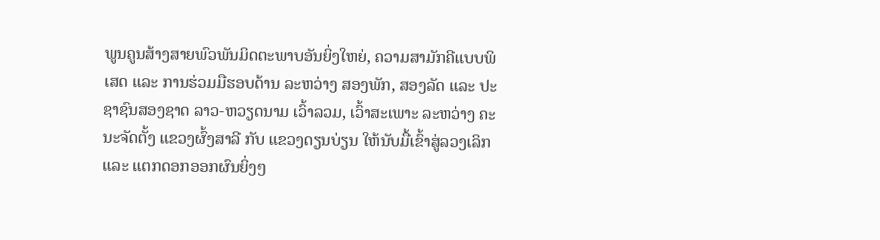ພູນຄູນສ້າງສາຍພົວພັນມິດຕະພາບອັນຍິ່ງໃຫຍ່, ຄວາມສາມັກຄີແບບພິເສດ ແລະ ການຮ່ວມມືຮອບດ້ານ ລະຫວ່າງ ສອງພັກ, ສອງລັດ ແລະ ປະຊາຊົນສອງຊາດ ລາວ-ຫວຽດນາມ ເວົ້າລວມ, ເວົ້າສະເພາະ ລະຫວ່າງ ຄະນະຈັດຕັ້ງ ແຂວງຜົ້ງສາລີ ກັບ ແຂວງດຽນບ່ຽນ ໃຫ້ນັບມື້ເຂົ້າສູ່ລວງເລິກ ແລະ ແຕກດອກອອກຜົນຍິ່ງໆ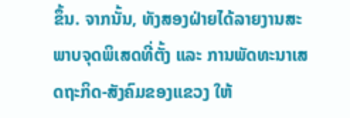ຂຶ້ນ. ຈາກນັ້ນ, ທັງສອງຝ່າຍໄດ້ລາຍງານສະພາບຈຸດພິເສດທີ່ຕັ້ງ ແລະ ການພັດທະນາເສດຖະກິດ-ສັງຄົມຂອງແຂວງ ໃຫ້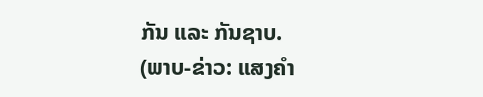ກັນ ແລະ ກັນຊາບ.
(ພາບ-ຂ່າວ: ແສງຄຳ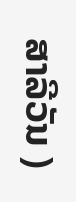ສາລີວັນ )